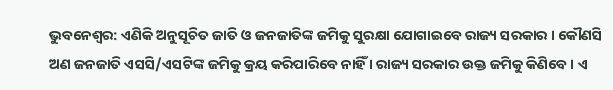ଭୁବନେଶ୍ୱର: ଏଣିକି ଅନୁସୂଚିତ ଜାତି ଓ ଜନଜାତିଙ୍କ ଜମିକୁ ସୁରକ୍ଷା ଯୋଗାଇବେ ରାଜ୍ୟ ସରକାର । କୌଣସି ଅଣ ଜନଜାତି ଏସସି/ଏସଟିଙ୍କ ଜମିକୁ କ୍ରୟ କରିପାରିବେ ନାହିଁ । ରାଜ୍ୟ ସରକାର ଉକ୍ତ ଜମିକୁ କିଣିବେ । ଏ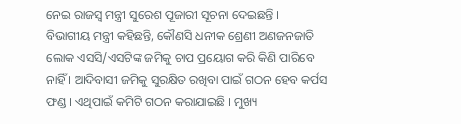ନେଇ ରାଜସ୍ୱ ମନ୍ତ୍ରୀ ସୁରେଶ ପୂଜାରୀ ସୂଚନା ଦେଇଛନ୍ତି ।
ବିଭାଗୀୟ ମନ୍ତ୍ରୀ କହିଛନ୍ତି, କୌଣସି ଧନୀକ ଶ୍ରେଣୀ ଅଣଜନଜାତି ଲୋକ ଏସସି/ଏସଟିଙ୍କ ଜମିକୁ ଚାପ ପ୍ରୟୋଗ କରି କିଣି ପାରିବେ ନାହିଁ । ଆଦିବାସୀ ଜମିକୁ ସୁରକ୍ଷିତ ରଖିବା ପାଇଁ ଗଠନ ହେବ କର୍ପସ ଫଣ୍ଡ । ଏଥିପାଇଁ କମିଟି ଗଠନ କରାଯାଇଛି । ମୁଖ୍ୟ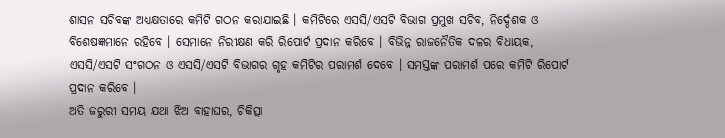ଶାସନ ସଚିବଙ୍କ ଅଧ୍ୟକ୍ଷତାରେ କମିଟି ଗଠନ କରାଯାଇଛି । କମିଟିରେ ଏସସି/ଏସଟି ବିଭାଗ ପ୍ରମୁଖ ସଚିବ, ନିର୍ଦ୍ଦେଶକ ଓ ବିଶେଷଜ୍ଞମାନେ ରହିବେ । ସେମାନେ ନିରୀକ୍ଷଣ କରି ରିପୋର୍ଟ ପ୍ରଦାନ କରିବେ । ବିଭିନ୍ନ ରାଜନୈତିକ ଦଳର ବିଧାୟକ, ଏସସି/ଏସଟି ସଂଗଠନ ଓ ଏସସି/ଏସଟି ବିଭାଗର ଗୃହ କମିଟିର ପରାମର୍ଶ ଦେବେ । ସମସ୍ତଙ୍କ ପରାମର୍ଶ ପରେ କମିଟି ରିପୋର୍ଟ ପ୍ରଦାନ କରିବେ ।
ଅତି ଜରୁରୀ ସମୟ ଯଥା ଝିଅ ବାହାଘର, ଚିକିତ୍ସା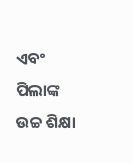ଏବଂ ପିଲାଙ୍କ ଉଚ୍ଚ ଶିକ୍ଷା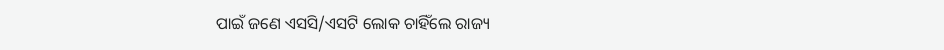ପାଇଁ ଜଣେ ଏସସି/ଏସଟି ଲୋକ ଚାହିଁଲେ ରାଜ୍ୟ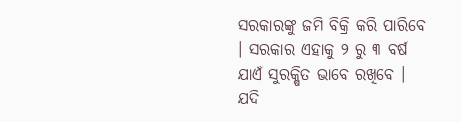ସରକାରଙ୍କୁ ଜମି ବିକ୍ରି କରି ପାରିବେ । ସରକାର ଏହାକୁ ୨ ରୁ ୩ ବର୍ଷ ଯାଏଁ ସୁରକ୍ଷିତ ଭାବେ ରଖିବେ । ଯଦି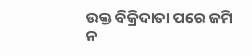ଉକ୍ତ ବିକ୍ରିଦାତା ପରେ ଜମି ନ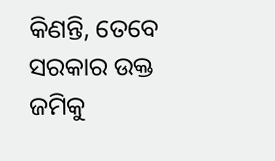କିଣନ୍ତି, ତେବେ ସରକାର ଉକ୍ତ ଜମିକୁ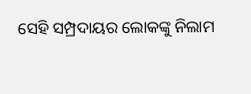ସେହି ସମ୍ପ୍ରଦାୟର ଲୋକଙ୍କୁ ନିଲାମ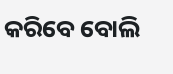କରିବେ ବୋଲି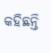କହିଛନ୍ତି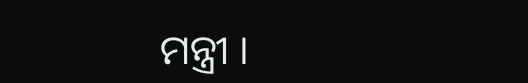ମନ୍ତ୍ରୀ ।